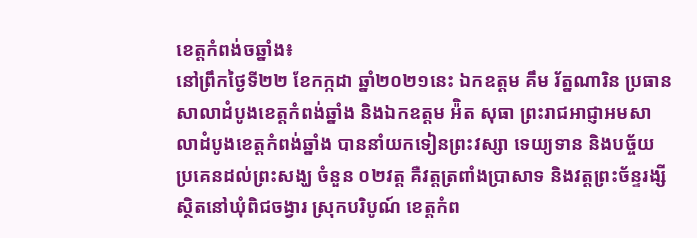ខេត្តកំពង់ចឆ្នាំង៖
នៅព្រឹកថ្ងៃទី២២ ខែកក្កដា ឆ្នាំ២០២១នេះ ឯកឧត្តម គឹម រ័ត្នណារិន ប្រធានសាលាដំបូងខេត្តកំពង់ឆ្នាំង និងឯកឧត្តម អ៉ិត សុធា ព្រះរាជអាជ្ញាអមសាលាដំបូងខេត្តកំពង់ឆ្នាំង បាននាំយកទៀនព្រះវស្សា ទេយ្យទាន និងបច្ច័យ ប្រគេនដល់ព្រះសង្ឃ ចំនួន ០២វត្ត គឺវត្តត្រពាំងប្រាសាទ និងវត្តព្រះច័ន្ទរង្សី ស្ថិតនៅឃុំពិជចង្វារ ស្រុកបរិបូណ៍ ខេត្តកំព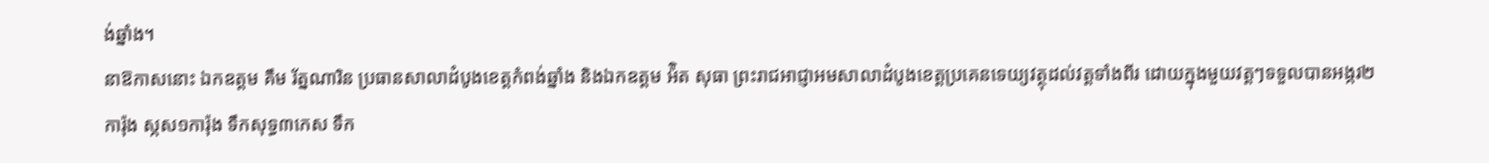ង់ឆ្នាំង។
នាឱកាសនោះ ឯកឧត្តម គឹម រ័ត្នណារិន ប្រធានសាលាដំបូងខេត្តកំពង់ឆ្នាំង និងឯកឧត្តម អ៉ិត សុធា ព្រះរាជអាជ្ញាអមសាលាដំបូងខេត្តប្រគេនទេយ្យវត្ថុដល់វត្តទាំងពីរ ដោយក្នុងមួយវត្តៗទទួលបានអង្ករ២ការ៉ុង ស្កស១ការ៉ុង ទឹកសុទ្ធ៣កេស ទឹក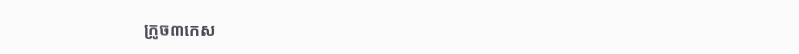ក្រូច៣កេស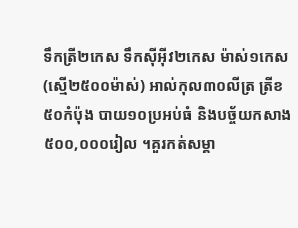ទឹកត្រី២កេស ទឹកស៊ីអុីវ២កេស ម៉ាស់១កេស(ស្មើ២៥០០ម៉ាស់) អាល់កុល៣០លីត្រ ត្រីខ៥០កំប៉ុង បាយ១០ប្រអប់ធំ និងបច្ច័យកសាង ៥០០,០០០រៀល ។គួរកត់សម្គា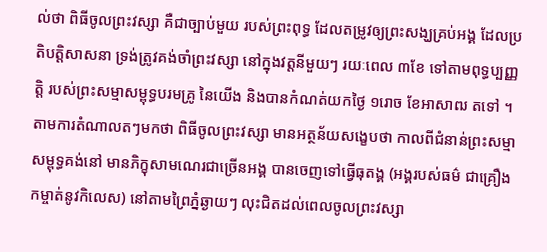ល់ថា ពិធីចូលព្រះវស្សា គឺជាច្បាប់មួយ របស់ព្រះពុទ្ធ ដែលតម្រូវឲ្យព្រះសង្ឃគ្រប់អង្គ ដែលប្រតិបត្តិសាសនា ទ្រង់ត្រូវគង់ចាំព្រះវស្សា នៅក្នុងវត្តនីមួយៗ រយៈពេល ៣ខែ ទៅតាមពុទ្ធប្បញ្ញត្តិ របស់ព្រះសម្មាសម្ពុទ្ធបរមគ្រូ នៃយើង និងបានកំណត់យកថ្ងៃ ១រោច ខែអាសាឍ តទៅ ។
តាមការតំណាលតៗមកថា ពិធីចូលព្រះវស្សា មានអត្ថន័យសង្ខេបថា កាលពីជំនាន់ព្រះសម្មាសម្ពុទ្ធគង់នៅ មានភិក្ខុសាមណេរជាច្រើនអង្គ បានចេញទៅធ្វើធុតង្គ (អង្គរបស់ធម៌ ជាគ្រឿងកម្ចាត់នូវកិលេស) នៅតាមព្រៃភ្នំឆ្ងាយៗ លុះជិតដល់ពេលចូលព្រះវស្សា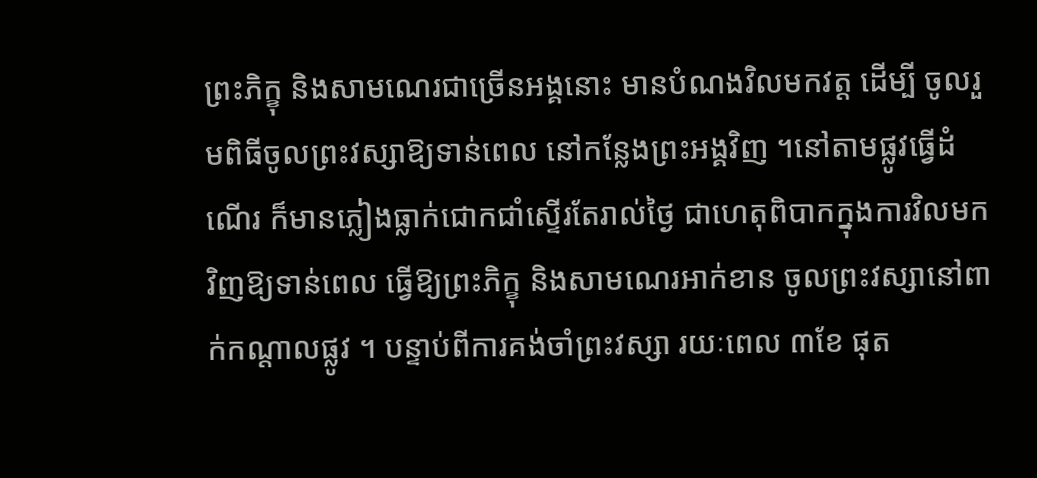ព្រះភិក្ខុ និងសាមណេរជាច្រើនអង្គនោះ មានបំណងវិលមកវត្ត ដើម្បី ចូលរួមពិធីចូលព្រះវស្សាឱ្យទាន់ពេល នៅកន្លែងព្រះអង្គវិញ ។នៅតាមផ្លូវធ្វើដំណើរ ក៏មានភ្លៀងធ្លាក់ជោកជាំស្ទើរតែរាល់ថ្ងៃ ជាហេតុពិបាកក្នុងការវិលមកវិញឱ្យទាន់ពេល ធ្វើឱ្យព្រះភិក្ខុ និងសាមណេរអាក់ខាន ចូលព្រះវស្សានៅពាក់កណ្តាលផ្លូវ ។ បន្ទាប់ពីការគង់ចាំព្រះវស្សា រយៈពេល ៣ខែ ផុត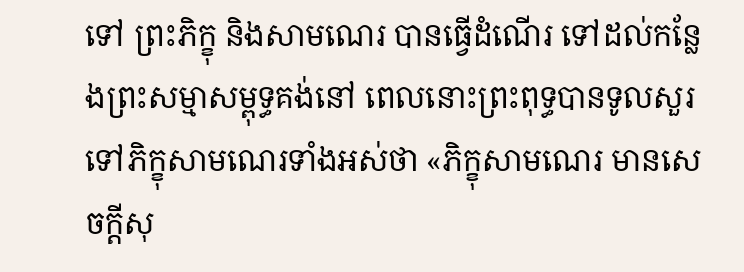ទៅ ព្រះភិក្ខុ និងសាមណេរ បានធ្វើដំណើរ ទៅដល់កន្លែងព្រះសម្មាសម្ពុទ្ធគង់នៅ ពេលនោះព្រះពុទ្ធបានទូលសួរទៅភិក្ខុសាមណេរទាំងអស់ថា «ភិក្ខុសាមណេរ មានសេចក្តីសុ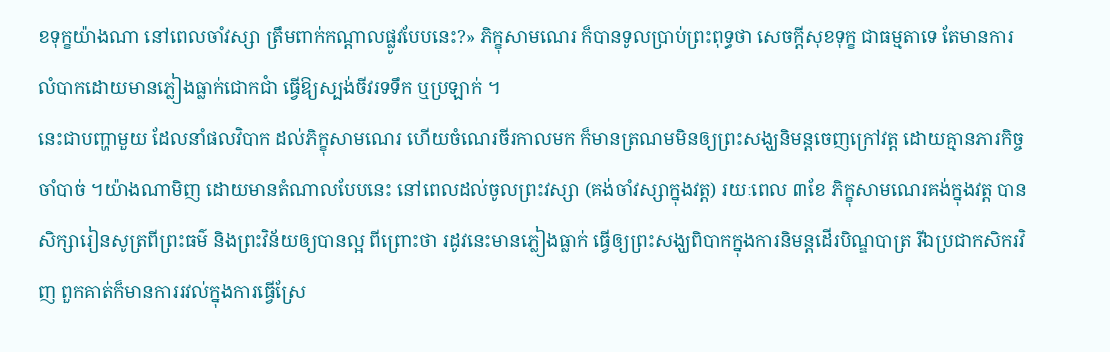ខទុក្ខយ៉ាងណា នៅពេលចាំវស្សា ត្រឹមពាក់កណ្តាលផ្លូវបែបនេះ?» ភិក្ខុសាមណេរ ក៏បានទូលប្រាប់ព្រះពុទ្ធថា សេចក្តីសុខទុក្ខ ជាធម្មតាទេ តែមានការលំបាកដោយមានភ្លៀងធ្លាក់ជោកជាំ ធ្វើឱ្យស្បង់ចីវរទទឹក ឬប្រឡាក់ ។
នេះជាបញ្ហាមួយ ដែលនាំផលវិបាក ដល់ភិក្ខុសាមណេរ ហើយចំណេរចីរកាលមក ក៏មានត្រណមមិនឲ្យព្រះសង្ឃនិមន្តចេញក្រៅវត្ត ដោយគ្មានភារកិច្ចចាំបាច់ ។យ៉ាងណាមិញ ដោយមានតំណាលបែបនេះ នៅពេលដល់ចូលព្រះវស្សា (គង់ចាំវស្សាក្នុងវត្ត) រយៈពេល ៣ខែ ភិក្ខុសាមណេរគង់ក្នុងវត្ត បានសិក្សារៀនសូត្រពីព្រះធម៌ និងព្រះវិន័យឲ្យបានល្អ ពីព្រោះថា រដូវនេះមានភ្លៀងធ្លាក់ ធ្វើឲ្យព្រះសង្ឃពិបាកក្នុងការនិមន្តដើរបិណ្ឌបាត្រ រីឯប្រជាកសិករវិញ ពួកគាត់ក៏មានការរវល់ក្នុងការធ្វើស្រែ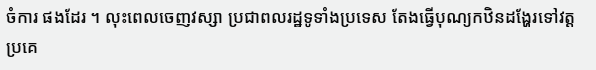ចំការ ផងដែរ ។ លុះពេលចេញវស្សា ប្រជាពលរដ្ឋទូទាំងប្រទេស តែងធ្វើបុណ្យកឋិនដង្ហែរទៅវត្តប្រគេ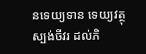នទេយ្យទាន ទេយ្យវត្ថុ ស្បង់ចីវរ ដល់ភិ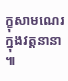ក្ខុសាមណេរ ក្នុងវត្តនានា ៕